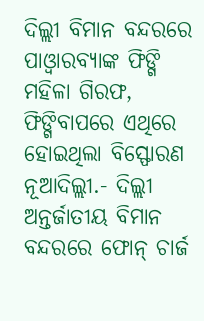ଦିଲ୍ଲୀ ବିମାନ ବନ୍ଦରରେ ପାଓ୍ୱାରବ୍ୟାଙ୍କ ଫିଙ୍ଗି ମହିଳା ଗିରଫ, ଫିଙ୍ଗିବାପରେ ଏଥିରେ ହୋଇଥିଲା ବିସ୍ଫୋରଣ
ନୂଆଦିଲ୍ଲୀ.- ଦିଲ୍ଲୀ ଅନ୍ତର୍ଜାତୀୟ ବିମାନ ବନ୍ଦରରେ ଫୋନ୍ ଚାର୍ଜ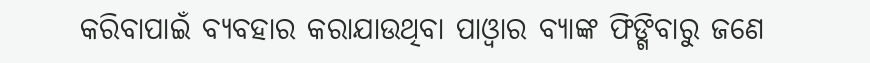କରିବାପାଇଁ ବ୍ୟବହାର କରାଯାଉଥିବା ପାଓ୍ୱାର ବ୍ୟାଙ୍କ ଫିଙ୍ଗିବାରୁ ଜଣେ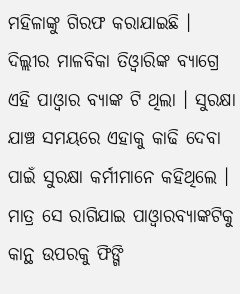ମହିଳାଙ୍କୁ ଗିରଫ କରାଯାଇଛି । ଦିଲ୍ଲୀର ମାଳବିକା ତିଓ୍ୱାରିଙ୍କ ବ୍ୟାଗ୍ରେ ଏହି ପାଓ୍ୱାର ବ୍ୟାଙ୍କ ଟି ଥିଲା । ସୁରକ୍ଷା ଯାଞ୍ଚ ସମୟରେ ଏହାକୁ କାଢି ଦେବା ପାଇଁ ସୁରକ୍ଷା କର୍ମୀମାନେ କହିଥିଲେ । ମାତ୍ର ସେ ରାଗିଯାଇ ପାଓ୍ୱାରବ୍ୟାଙ୍କଟିକୁ କାନ୍ଥ ଉପରକୁ ଫିଙ୍ଗି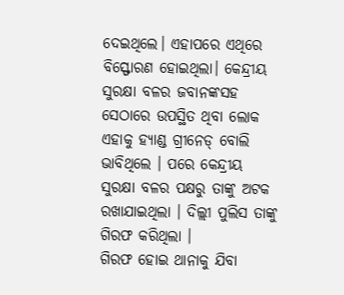ଦେଇଥିଲେ। ଏହାପରେ ଏଥିରେ ବିସ୍ଫୋରଣ ହୋଇଥିଲା। କେନ୍ଦ୍ରୀୟ ସୁରକ୍ଷା ବଳର ଜବାନଙ୍କସହ ସେଠାରେ ଉପସ୍ଥିତ ଥିବା ଲୋକ ଏହାକୁ ହ୍ୟାଣ୍ଡ ଗ୍ରୀନେଡ୍ ବୋଲି ଭାବିଥିଲେ । ପରେ କେନ୍ଦ୍ରୀୟ ସୁରକ୍ଷା ବଳର ପକ୍ଷରୁ ତାଙ୍କୁ ଅଟକ ରଖାଯାଇଥିଲା । ଦିଲ୍ଲୀ ପୁଲିସ ତାଙ୍କୁ ଗିରଫ କରିଥିଲା ।
ଗିରଫ ହୋଇ ଥାନାକୁ ଯିବା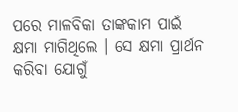ପରେ ମାଳବିକା ତାଙ୍କକାମ ପାଇଁ କ୍ଷମା ମାଗିଥିଲେ । ସେ କ୍ଷମା ପ୍ରାର୍ଥନ କରିବା ଯୋଗୁଁ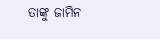ତାଙ୍କୁ ଜାମିନ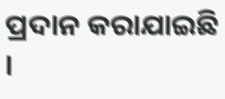ପ୍ରଦାନ କରାଯାଇଛି ।